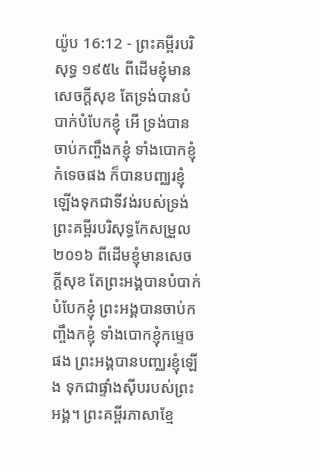យ៉ូប 16:12 - ព្រះគម្ពីរបរិសុទ្ធ ១៩៥៤ ពីដើមខ្ញុំមានសេចក្ដីសុខ តែទ្រង់បានបំបាក់បំបែកខ្ញុំ អើ ទ្រង់បានចាប់កញ្ចឹងកខ្ញុំ ទាំងបោកខ្ញុំកំទេចផង ក៏បានបញ្ឈរខ្ញុំឡើងទុកជាទីវង់របស់ទ្រង់ ព្រះគម្ពីរបរិសុទ្ធកែសម្រួល ២០១៦ ពីដើមខ្ញុំមានសេចក្ដីសុខ តែព្រះអង្គបានបំបាក់បំបែកខ្ញុំ ព្រះអង្គបានចាប់កញ្ចឹងកខ្ញុំ ទាំងបោកខ្ញុំកម្ទេចផង ព្រះអង្គបានបញ្ឈរខ្ញុំឡើង ទុកជាផ្ទាំងស៊ីបរបស់ព្រះអង្គ។ ព្រះគម្ពីរភាសាខ្មែ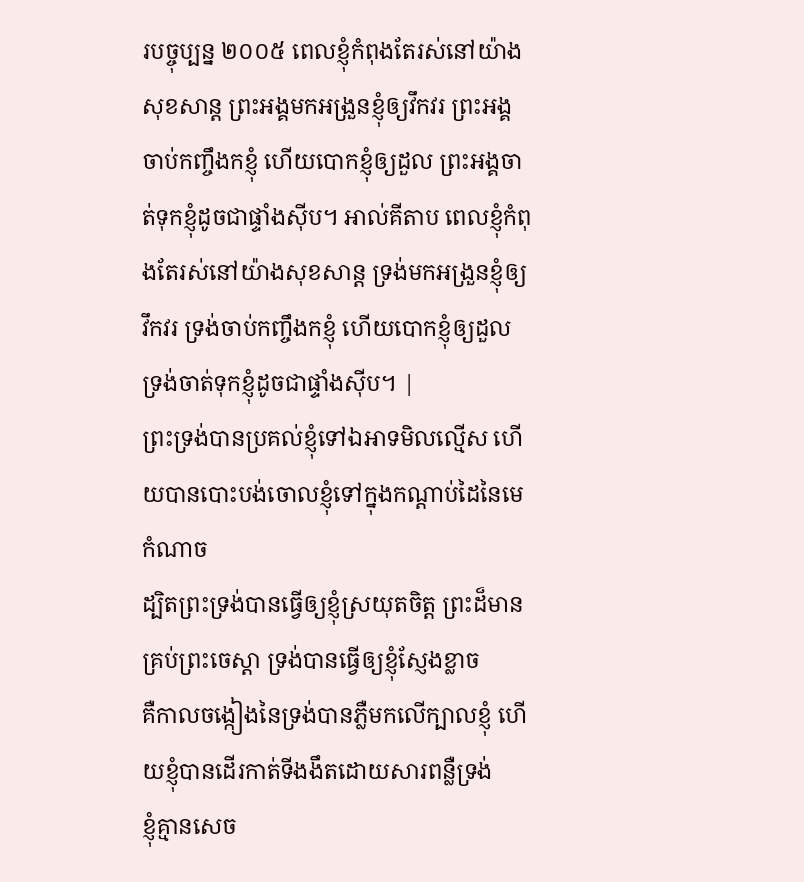របច្ចុប្បន្ន ២០០៥ ពេលខ្ញុំកំពុងតែរស់នៅយ៉ាងសុខសាន្ត ព្រះអង្គមកអង្រួនខ្ញុំឲ្យវឹកវរ ព្រះអង្គចាប់កញ្ចឹងកខ្ញុំ ហើយបោកខ្ញុំឲ្យដួល ព្រះអង្គចាត់ទុកខ្ញុំដូចជាផ្ទាំងស៊ីប។ អាល់គីតាប ពេលខ្ញុំកំពុងតែរស់នៅយ៉ាងសុខសាន្ត ទ្រង់មកអង្រួនខ្ញុំឲ្យវឹកវរ ទ្រង់ចាប់កញ្ចឹងកខ្ញុំ ហើយបោកខ្ញុំឲ្យដួល ទ្រង់ចាត់ទុកខ្ញុំដូចជាផ្ទាំងស៊ីប។ |
ព្រះទ្រង់បានប្រគល់ខ្ញុំទៅឯអាទមិលល្មើស ហើយបានបោះបង់ចោលខ្ញុំទៅក្នុងកណ្តាប់ដៃនៃមេកំណាច
ដ្បិតព្រះទ្រង់បានធ្វើឲ្យខ្ញុំស្រយុតចិត្ត ព្រះដ៏មានគ្រប់ព្រះចេស្តា ទ្រង់បានធ្វើឲ្យខ្ញុំស្ញែងខ្លាច
គឺកាលចង្កៀងនៃទ្រង់បានភ្លឺមកលើក្បាលខ្ញុំ ហើយខ្ញុំបានដើរកាត់ទីងងឹតដោយសារពន្លឺទ្រង់
ខ្ញុំគ្មានសេច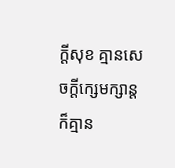ក្ដីសុខ គ្មានសេចក្ដីក្សេមក្សាន្ត ក៏គ្មាន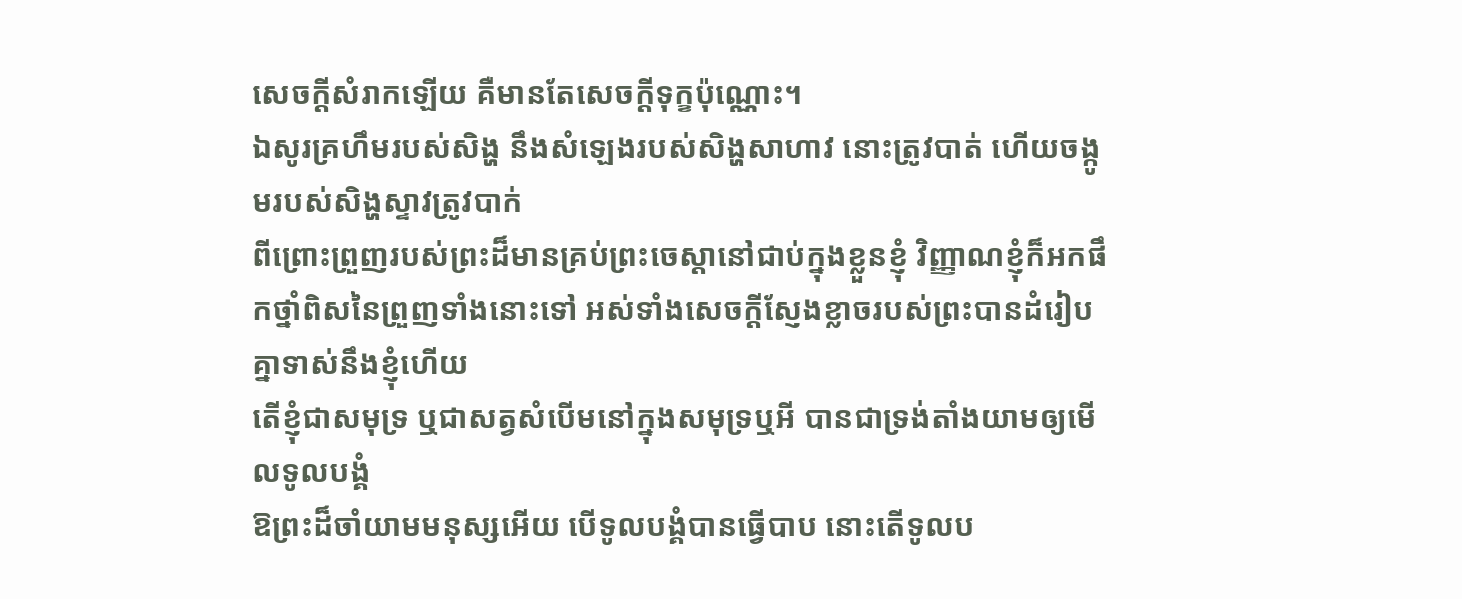សេចក្ដីសំរាកឡើយ គឺមានតែសេចក្ដីទុក្ខប៉ុណ្ណោះ។
ឯសូរគ្រហឹមរបស់សិង្ហ នឹងសំឡេងរបស់សិង្ហសាហាវ នោះត្រូវបាត់ ហើយចង្កូមរបស់សិង្ហស្ទាវត្រូវបាក់
ពីព្រោះព្រួញរបស់ព្រះដ៏មានគ្រប់ព្រះចេស្តានៅជាប់ក្នុងខ្លួនខ្ញុំ វិញ្ញាណខ្ញុំក៏អកផឹកថ្នាំពិសនៃព្រួញទាំងនោះទៅ អស់ទាំងសេចក្ដីស្ញែងខ្លាចរបស់ព្រះបានដំរៀបគ្នាទាស់នឹងខ្ញុំហើយ
តើខ្ញុំជាសមុទ្រ ឬជាសត្វសំបើមនៅក្នុងសមុទ្រឬអី បានជាទ្រង់តាំងយាមឲ្យមើលទូលបង្គំ
ឱព្រះដ៏ចាំយាមមនុស្សអើយ បើទូលបង្គំបានធ្វើបាប នោះតើទូលប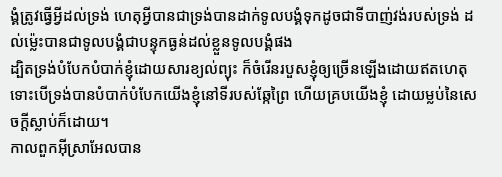ង្គំត្រូវធ្វើអ្វីដល់ទ្រង់ ហេតុអ្វីបានជាទ្រង់បានដាក់ទូលបង្គំទុកដូចជាទីបាញ់វង់របស់ទ្រង់ ដល់ម៉្លេះបានជាទូលបង្គំជាបន្ទុកធ្ងន់ដល់ខ្លួនទូលបង្គំផង
ដ្បិតទ្រង់បំបែកបំបាក់ខ្ញុំដោយសារខ្យល់ព្យុះ ក៏ចំរើនរបួសខ្ញុំឲ្យច្រើនឡើងដោយឥតហេតុ
ទោះបើទ្រង់បានបំបាក់បំបែកយើងខ្ញុំនៅទីរបស់ឆ្កែព្រៃ ហើយគ្របយើងខ្ញុំ ដោយម្លប់នៃសេចក្ដីស្លាប់ក៏ដោយ។
កាលពួកអ៊ីស្រាអែលបាន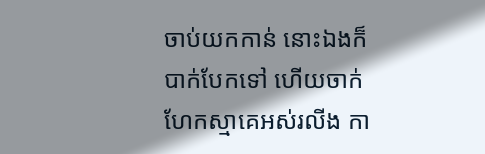ចាប់យកកាន់ នោះឯងក៏បាក់បែកទៅ ហើយចាក់ហែកស្មាគេអស់រលីង កា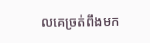លគេច្រត់ពឹងមក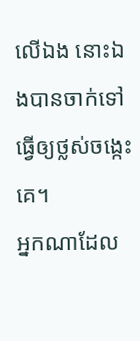លើឯង នោះឯងបានចាក់ទៅធ្វើឲ្យថ្លស់ចង្កេះគេ។
អ្នកណាដែល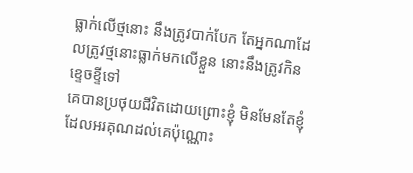ធ្លាក់លើថ្មនោះ នឹងត្រូវបាក់បែក តែអ្នកណាដែលត្រូវថ្មនោះធ្លាក់មកលើខ្លួន នោះនឹងត្រូវកិនខ្ទេចខ្ទីទៅ
គេបានប្រថុយជីវិតដោយព្រោះខ្ញុំ មិនមែនតែខ្ញុំដែលអរគុណដល់គេប៉ុណ្ណោះ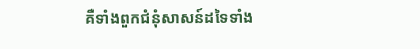គឺទាំងពួកជំនុំសាសន៍ដទៃទាំង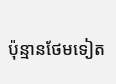ប៉ុន្មានថែមទៀត